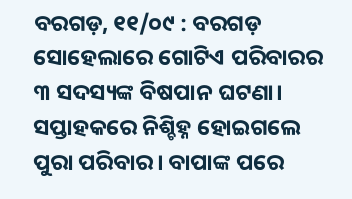ବରଗଡ଼, ୧୧/୦୯ : ବରଗଡ଼ ସୋହେଲାରେ ଗୋଟିଏ ପରିବାରର ୩ ସଦସ୍ୟଙ୍କ ବିଷପାନ ଘଟଣା। ସପ୍ତାହକରେ ନିଶ୍ଚିହ୍ନ ହୋଇଗଲେ ପୁରା ପରିବାର। ବାପାଙ୍କ ପରେ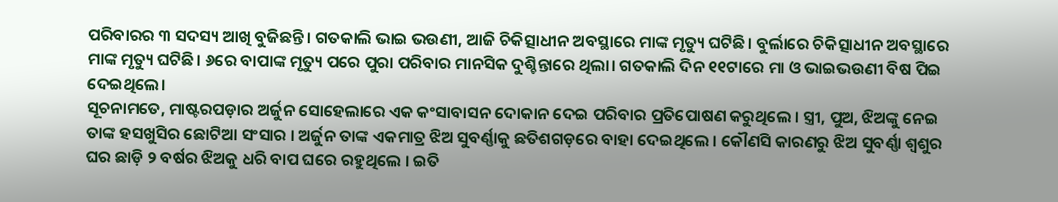ପରିବାରର ୩ ସଦସ୍ୟ ଆଖି ବୁଜିଛନ୍ତି। ଗତକାଲି ଭାଇ ଭଉଣୀ, ଆଜି ଚିକିତ୍ସାଧୀନ ଅବସ୍ଥାରେ ମାଙ୍କ ମୃତ୍ୟୁ ଘଟିଛି। ବୁର୍ଲାରେ ଚିକିତ୍ସାଧୀନ ଅବସ୍ଥାରେ ମାଙ୍କ ମୃତ୍ୟୁ ଘଟିଛି। ୬ରେ ବାପାଙ୍କ ମୃତ୍ୟୁ ପରେ ପୁରା ପରିବାର ମାନସିକ ଦୁଶ୍ଚିନ୍ତାରେ ଥିଲା। ଗତକାଲି ଦିନ ୧୧ଟାରେ ମା ଓ ଭାଇଭଉଣୀ ବିଷ ପିଇ ଦେଇଥିଲେ।
ସୂଚନାମତେ, ମାଷ୍ଟରପଡ଼ାର ଅର୍ଜୁନ ସୋହେଲାରେ ଏକ କଂସାବାସନ ଦୋକାନ ଦେଇ ପରିବାର ପ୍ରତିପୋଷଣ କରୁଥିଲେ । ସ୍ତ୍ରୀ, ପୁଅ, ଝିଅଙ୍କୁ ନେଇ ତାଙ୍କ ହସଖୁସିର ଛୋଟିଆ ସଂସାର । ଅର୍ଜୁନ ତାଙ୍କ ଏକମାତ୍ର ଝିଅ ସୁବର୍ଣ୍ଣାକୁ ଛତିଶଗଡ଼ରେ ବାହା ଦେଇଥିଲେ । କୌଣସି କାରଣରୁ ଝିଅ ସୁବର୍ଣ୍ଣା ଶ୍ୱଶୁର ଘର ଛାଡ଼ି ୨ ବର୍ଷର ଝିଅକୁ ଧରି ବାପ ଘରେ ରହୁଥିଲେ । ଇତି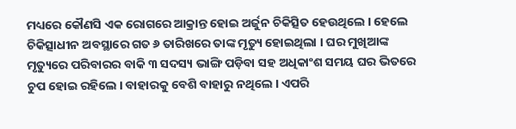ମଧ୍ୟରେ କୌଣସି ଏକ ରୋଗରେ ଆକ୍ରାନ୍ତ ହୋଇ ଅର୍ଜୁନ ଚିକିତ୍ସିତ ହେଉଥିଲେ । ହେଲେ ଚିକିତ୍ସାଧୀନ ଅବସ୍ଥାରେ ଗତ ୬ ତାରିଖରେ ତାଙ୍କ ମୃତ୍ୟୁ ହୋଇଥିଲା । ଘର ମୁଖିଆଙ୍କ ମୃତ୍ୟୁରେ ପରିବାରର ବାକି ୩ ସଦସ୍ୟ ଭାଙ୍ଗି ପଡ଼ିବା ସହ ଅଧିକାଂଶ ସମୟ ଘର ଭିତରେ ଚୁପ ହୋଇ ରହିଲେ । ବାହାରକୁ ବେଶି ବାହାରୁ ନଥିଲେ । ଏପରି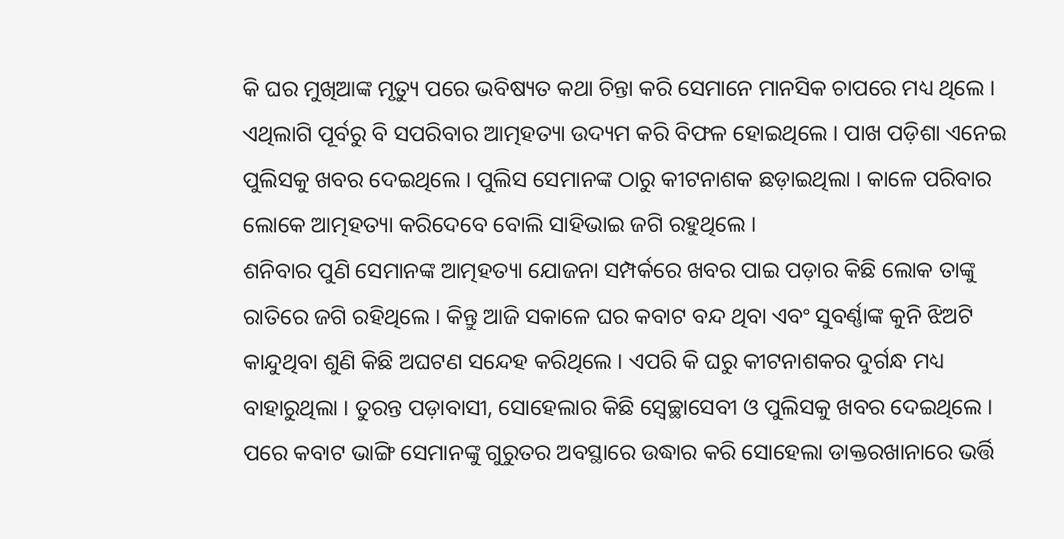କି ଘର ମୁଖିଆଙ୍କ ମୃତ୍ୟୁ ପରେ ଭବିଷ୍ୟତ କଥା ଚିନ୍ତା କରି ସେମାନେ ମାନସିକ ଚାପରେ ମଧ୍ୟ ଥିଲେ । ଏଥିଲାଗି ପୂର୍ବରୁ ବି ସପରିବାର ଆତ୍ମହତ୍ୟା ଉଦ୍ୟମ କରି ବିଫଳ ହୋଇଥିଲେ । ପାଖ ପଡ଼ିଶା ଏନେଇ ପୁଲିସକୁ ଖବର ଦେଇଥିଲେ । ପୁଲିସ ସେମାନଙ୍କ ଠାରୁ କୀଟନାଶକ ଛଡ଼ାଇଥିଲା । କାଳେ ପରିବାର ଲୋକେ ଆତ୍ମହତ୍ୟା କରିଦେବେ ବୋଲି ସାହିଭାଇ ଜଗି ରହୁଥିଲେ ।
ଶନିବାର ପୁଣି ସେମାନଙ୍କ ଆତ୍ମହତ୍ୟା ଯୋଜନା ସମ୍ପର୍କରେ ଖବର ପାଇ ପଡ଼ାର କିଛି ଲୋକ ତାଙ୍କୁ ରାତିରେ ଜଗି ରହିଥିଲେ । କିନ୍ତୁ ଆଜି ସକାଳେ ଘର କବାଟ ବନ୍ଦ ଥିବା ଏବଂ ସୁବର୍ଣ୍ଣାଙ୍କ କୁନି ଝିଅଟି କାନ୍ଦୁଥିବା ଶୁଣି କିଛି ଅଘଟଣ ସନ୍ଦେହ କରିଥିଲେ । ଏପରି କି ଘରୁ କୀଟନାଶକର ଦୁର୍ଗନ୍ଧ ମଧ୍ୟ ବାହାରୁଥିଲା । ତୁରନ୍ତ ପଡ଼ାବାସୀ, ସୋହେଲାର କିଛି ସ୍ୱେଚ୍ଛାସେବୀ ଓ ପୁଲିସକୁ ଖବର ଦେଇଥିଲେ । ପରେ କବାଟ ଭାଙ୍ଗି ସେମାନଙ୍କୁ ଗୁରୁତର ଅବସ୍ଥାରେ ଉଦ୍ଧାର କରି ସୋହେଲା ଡାକ୍ତରଖାନାରେ ଭର୍ତ୍ତି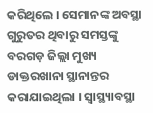କରିଥିଲେ । ସେମାନଙ୍କ ଅବସ୍ଥା ଗୁରୁତର ଥିବାରୁ ସମସ୍ତଙ୍କୁ ବରଗଡ଼ ଜିଲ୍ଲା ମୁଖ୍ୟ ଡାକ୍ତରଖାନା ସ୍ଥାନାନ୍ତର କରାଯାଇଥିଲା । ସ୍ୱାସ୍ଥ୍ୟାବସ୍ଥା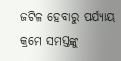ଜଟିଳ ହେବାରୁ ପର୍ଯ୍ୟାୟ କ୍ରମେ ସମସ୍ତଙ୍କୁ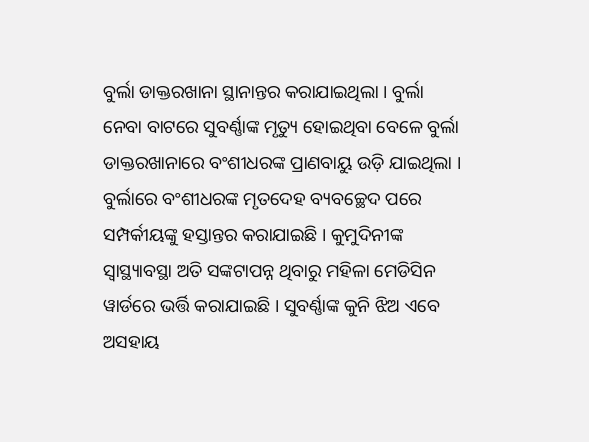ବୁର୍ଲା ଡାକ୍ତରଖାନା ସ୍ଥାନାନ୍ତର କରାଯାଇଥିଲା । ବୁର୍ଲା ନେବା ବାଟରେ ସୁବର୍ଣ୍ଣାଙ୍କ ମୃତ୍ୟୁ ହୋଇଥିବା ବେଳେ ବୁର୍ଲା ଡାକ୍ତରଖାନାରେ ବଂଶୀଧରଙ୍କ ପ୍ରାଣବାୟୁ ଉଡ଼ି ଯାଇଥିଲା । ବୁର୍ଲାରେ ବଂଶୀଧରଙ୍କ ମୃତଦେହ ବ୍ୟବଚ୍ଛେଦ ପରେ ସମ୍ପର୍କୀୟଙ୍କୁ ହସ୍ତାନ୍ତର କରାଯାଇଛି । କୁମୁଦିନୀଙ୍କ ସ୍ୱାସ୍ଥ୍ୟାବସ୍ଥା ଅତି ସଙ୍କଟାପନ୍ନ ଥିବାରୁ ମହିଳା ମେଡିସିନ ୱାର୍ଡରେ ଭର୍ତ୍ତି କରାଯାଇଛି । ସୁବର୍ଣ୍ଣାଙ୍କ କୁନି ଝିଅ ଏବେ ଅସହାୟ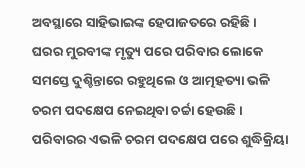ଅବସ୍ଥାରେ ସାହିଭାଇଙ୍କ ହେପାଜତରେ ରହିଛି । ଘରର ମୁରବୀଙ୍କ ମୃତ୍ୟୁ ପରେ ପରିବାର ଲୋକେ ସମସ୍ତେ ଦୁଶ୍ଚିନ୍ତାରେ ରହୁଥିଲେ ଓ ଆତ୍ମହତ୍ୟା ଭଳି ଚରମ ପଦକ୍ଷେପ ନେଇଥିବା ଚର୍ଚ୍ଚା ହେଉଛି । ପରିବାରର ଏଭଳି ଚରମ ପଦକ୍ଷେପ ପରେ ଶୁଦ୍ଧିକ୍ରିୟା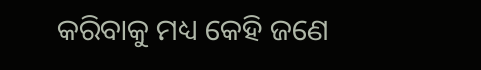କରିବାକୁ ମଧ୍ୟ କେହି ଜଣେ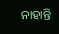ନାହାନ୍ତି